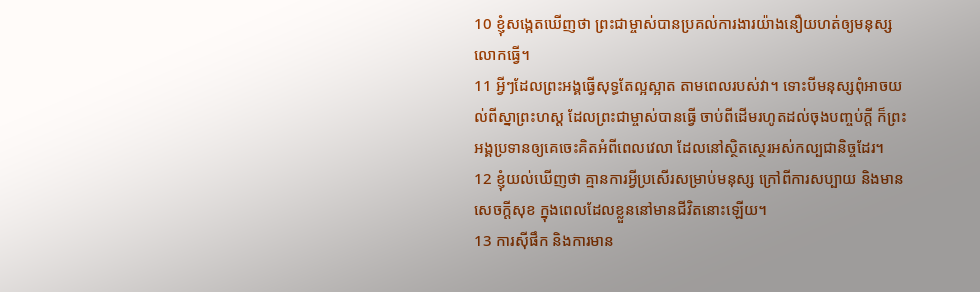10 ខ្ញុំសង្កេតឃើញថា ព្រះជាម្ចាស់បានប្រគល់ការងារយ៉ាងនឿយហត់ឲ្យមនុស្សលោកធ្វើ។
11 អ្វីៗដែលព្រះអង្គធ្វើសុទ្ធតែល្អស្អាត តាមពេលរបស់វា។ ទោះបីមនុស្សពុំអាចយល់ពីស្នាព្រះហស្ដ ដែលព្រះជាម្ចាស់បានធ្វើ ចាប់ពីដើមរហូតដល់ចុងបញ្ចប់ក្ដី ក៏ព្រះអង្គប្រទានឲ្យគេចេះគិតអំពីពេលវេលា ដែលនៅស្ថិតស្ថេរអស់កល្បជានិច្ចដែរ។
12 ខ្ញុំយល់ឃើញថា គ្មានការអ្វីប្រសើរសម្រាប់មនុស្ស ក្រៅពីការសប្បាយ និងមានសេចក្ដីសុខ ក្នុងពេលដែលខ្លួននៅមានជីវិតនោះឡើយ។
13 ការស៊ីផឹក និងការមាន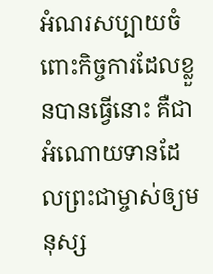អំណរសប្បាយចំពោះកិច្ចការដែលខ្លួនបានធ្វើនោះ គឺជាអំណោយទានដែលព្រះជាម្ចាស់ឲ្យមនុស្ស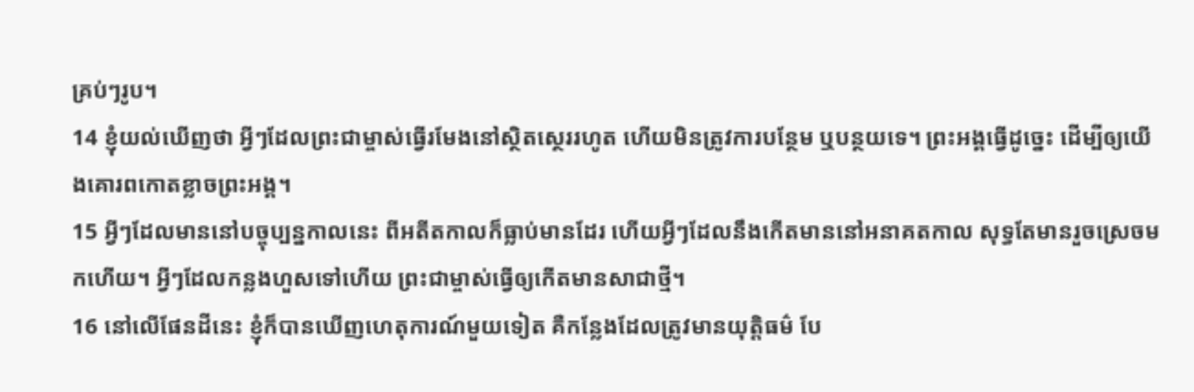គ្រប់ៗរូប។
14 ខ្ញុំយល់ឃើញថា អ្វីៗដែលព្រះជាម្ចាស់ធ្វើរមែងនៅស្ថិតស្ថេររហូត ហើយមិនត្រូវការបន្ថែម ឬបន្ថយទេ។ ព្រះអង្គធ្វើដូច្នេះ ដើម្បីឲ្យយើងគោរពកោតខ្លាចព្រះអង្គ។
15 អ្វីៗដែលមាននៅបច្ចុប្បន្នកាលនេះ ពីអតីតកាលក៏ធ្លាប់មានដែរ ហើយអ្វីៗដែលនឹងកើតមាននៅអនាគតកាល សុទ្ធតែមានរួចស្រេចមកហើយ។ អ្វីៗដែលកន្លងហួសទៅហើយ ព្រះជាម្ចាស់ធ្វើឲ្យកើតមានសាជាថ្មី។
16 នៅលើផែនដីនេះ ខ្ញុំក៏បានឃើញហេតុការណ៍មួយទៀត គឺកន្លែងដែលត្រូវមានយុត្តិធម៌ បែ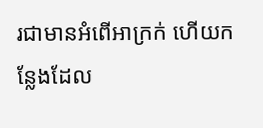រជាមានអំពើអាក្រក់ ហើយកន្លែងដែល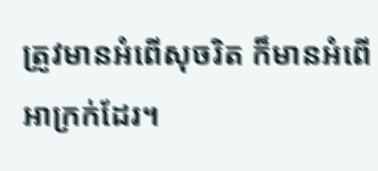ត្រូវមានអំពើសុចរិត ក៏មានអំពើអាក្រក់ដែរ។